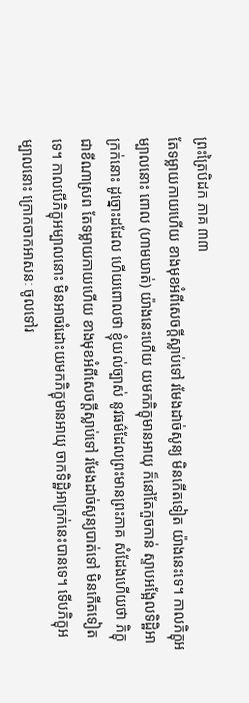ព្រះត្រៃបិដក ភាគ ៣៣
តែទម្លាយកាយហើយ ខាងមុខអំពីសេចក្តីស្លាប់ទៅ រមែងដាច់សូន្យ មិនកើតទៀត យ៉ាងនេះទេ។ កាលភិក្ខុអម្បាលនោះ ពោល (ហាមឃាត់) យ៉ាងនេះហើយ យមកភិក្ខុមានអាយុ ក៏នៅតែកួចកាន់ ស្ទាបអង្អែលទិដ្ឋិអាក្រក់នោះ ដូច្នោះដដែល ហើយពោលថា ខ្ញុំយល់ច្បាស់ នូវធម៌ដែលព្រះមានព្រះភាគ សំដែងហើយថា ភិក្ខុជាខីណាស្រព តែទម្លាយកាយហើយ ខាងមុខអំពីសេចក្តីស្លាប់ទៅ រមែងដាច់សូន្យបាត់ទៅ មិនកើតទៀតទេ។ កាលបើភិក្ខុអម្បាលនោះ មិនអាចរំដោះយមកភិក្ខុមានអាយុ ចាកទិដ្ឋិអាក្រក់នេះបានទេ។ ទើបភិក្ខុអម្បាលនោះ ក្រោកចាកអាសនៈ ចូលទៅរ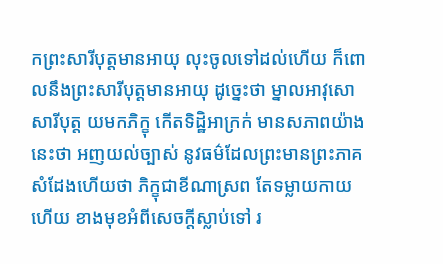កព្រះសារីបុត្តមានអាយុ លុះចូលទៅដល់ហើយ ក៏ពោលនឹងព្រះសារីបុត្តមានអាយុ ដូច្នេះថា ម្នាលអាវុសោ សារីបុត្ត យមកភិក្ខុ កើតទិដ្ឋិអាក្រក់ មានសភាពយ៉ាងនេះថា អញយល់ច្បាស់ នូវធម៌ដែលព្រះមានព្រះភាគ សំដែងហើយថា ភិក្ខុជាខីណាស្រព តែទម្លាយកាយហើយ ខាងមុខអំពីសេចក្តីស្លាប់ទៅ រ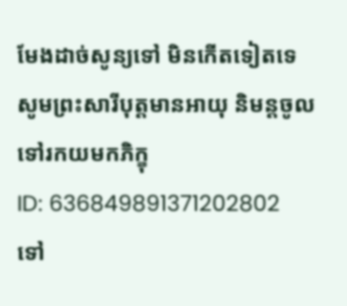មែងដាច់សូន្យទៅ មិនកើតទៀតទេ សូមព្រះសារីបុត្តមានអាយុ និមន្តចូលទៅរកយមកភិក្ខុ
ID: 636849891371202802
ទៅ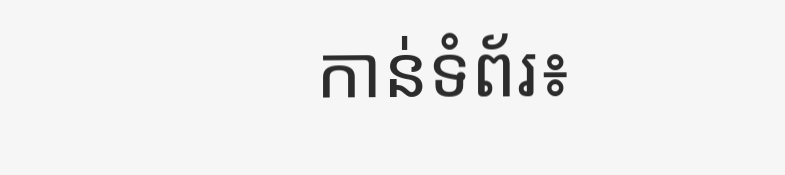កាន់ទំព័រ៖